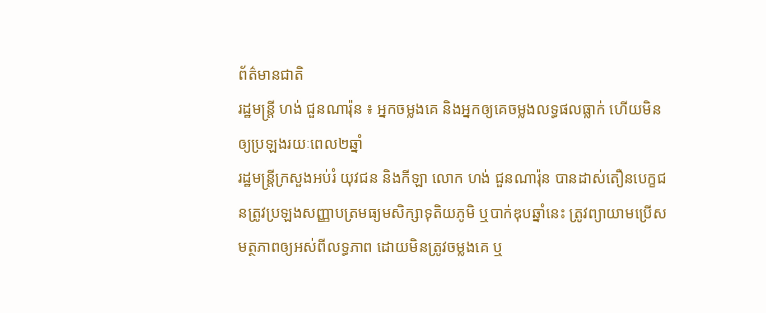ព័ត៌មានជាតិ
រដ្ឋមន្រ្តី ហង់ ជួនណារ៉ុន ៖ អ្នកចម្លងគេ និងអ្នកឲ្យគេចម្លងលទ្ធផលធ្លាក់ ហើយមិនឲ្យប្រឡងរយៈពេល២ឆ្នាំ
រដ្ឋមន្រ្តីក្រសួងអប់រំ យុវជន និងកីឡា លោក ហង់ ជួនណារ៉ុន បានដាស់តឿនបេក្ខជនត្រូវប្រឡងសញ្ញាបត្រមធ្យមសិក្សាទុតិយភូមិ ឬបាក់ឌុបឆ្នាំនេះ ត្រូវព្យាយាមប្រើសមត្ថភាពឲ្យអស់ពីលទ្ធភាព ដោយមិនត្រូវចម្លងគេ ឬ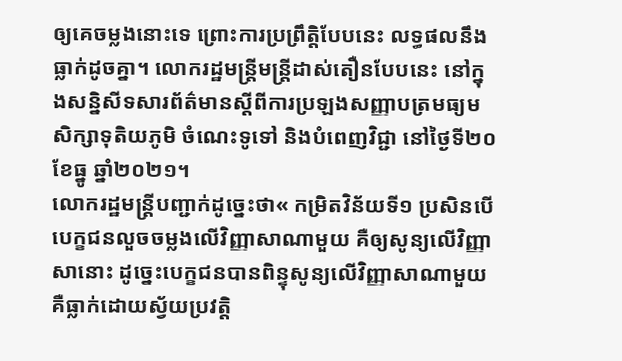ឲ្យគេចម្លងនោះទេ ព្រោះការប្រព្រឹត្តិបែបនេះ លទ្ធផលនឹងធ្លាក់ដូចគ្នា។ លោករដ្ឋមន្រ្តីមន្រ្តីដាស់តឿនបែបនេះ នៅក្នុងសន្និសីទសារព័ត៌មានស្តីពីការប្រឡងសញ្ញាបត្រមធ្យមសិក្សាទុតិយភូមិ ចំណេះទូទៅ និងបំពេញវិជ្ជា នៅថ្ងៃទី២០ ខែធ្នូ ឆ្នាំ២០២១។
លោករដ្ឋមន្រ្តីបញ្ជាក់ដូច្នេះថា« កម្រិតវិន័យទី១ ប្រសិនបើបេក្ខជនលួចចម្លងលើវិញ្ញាសាណាមួយ គឺឲ្យសូន្យលើវិញ្ញាសានោះ ដូច្នេះបេក្ខជនបានពិន្ទុសូន្យលើវិញ្ញាសាណាមួយ គឺធ្លាក់ដោយស្វ័យប្រវត្តិ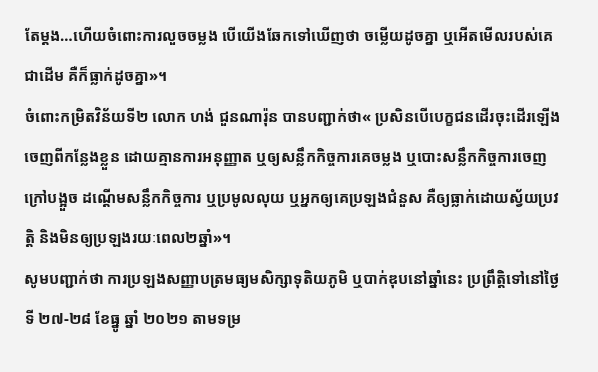តែម្តង…ហើយចំពោះការលួចចម្លង បើយើងឆែកទៅឃើញថា ចម្លើយដូចគ្នា ឬអើតមើលរបស់គេជាដើម គឺក៏ធ្លាក់ដូចគ្នា»។
ចំពោះកម្រិតវិន័យទី២ លោក ហង់ ជួនណារ៉ុន បានបញ្ជាក់ថា« ប្រសិនបើបេក្ខជនដើរចុះដើរឡើងចេញពីកន្លែងខ្លួន ដោយគ្មានការអនុញ្ញាត ឬឲ្យសន្លឹកកិច្ចការគេចម្លង ឬបោះសន្លឹកកិច្ចការចេញក្រៅបង្អួច ដណ្តើមសន្លឹកកិច្ចការ ឬប្រមូលលុយ ឬអ្នកឲ្យគេប្រឡងជំនួស គឺឲ្យធ្លាក់ដោយស្វ័យប្រវត្តិ និងមិនឲ្យប្រឡងរយៈពេល២ឆ្នាំ»។
សូមបញ្ជាក់ថា ការប្រឡងសញ្ញាបត្រមធ្យមសិក្សាទុតិយភូមិ ឬបាក់ឌុបនៅឆ្នាំនេះ ប្រព្រឹត្តិទៅនៅថ្ងៃទី ២៧-២៨ ខែធ្នូ ឆ្នាំ ២០២១ តាមទម្រ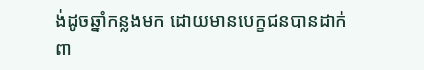ង់ដូចឆ្នាំកន្លងមក ដោយមានបេក្ខជនបានដាក់ពា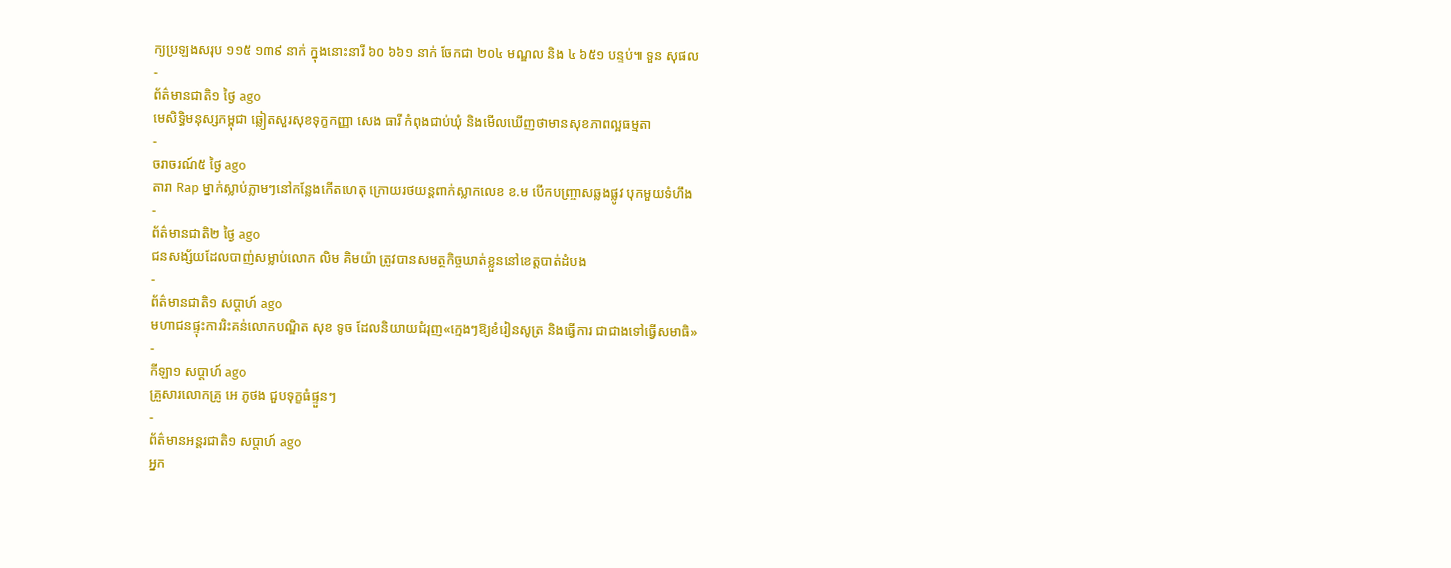ក្យប្រឡងសរុប ១១៥ ១៣៩ នាក់ ក្នុងនោះនារី ៦០ ៦៦១ នាក់ ចែកជា ២០៤ មណ្ឌល និង ៤ ៦៥១ បន្ទប់៕ ទួន សុផល
-
ព័ត៌មានជាតិ១ ថ្ងៃ ago
មេសិទ្ធិមនុស្សកម្ពុជា ឆ្លៀតសួរសុខទុក្ខកញ្ញា សេង ធារី កំពុងជាប់ឃុំ និងមើលឃើញថាមានសុខភាពល្អធម្មតា
-
ចរាចរណ៍៥ ថ្ងៃ ago
តារា Rap ម្នាក់ស្លាប់ភ្លាមៗនៅកន្លែងកើតហេតុ ក្រោយរថយន្ដពាក់ស្លាកលេខ ខ.ម បើកបញ្ច្រាសឆ្លងផ្លូវ បុកមួយទំហឹង
-
ព័ត៌មានជាតិ២ ថ្ងៃ ago
ជនសង្ស័យដែលបាញ់សម្លាប់លោក លិម គិមយ៉ា ត្រូវបានសមត្ថកិច្ចឃាត់ខ្លួននៅខេត្តបាត់ដំបង
-
ព័ត៌មានជាតិ១ សប្តាហ៍ ago
មហាជនផ្ទុះការរិះគន់លោកបណ្ឌិត សុខ ទូច ដែលនិយាយជំរុញ«ក្មេងៗឱ្យខំរៀនសូត្រ និងធ្វើការ ជាជាងទៅធ្វើសមាធិ»
-
កីឡា១ សប្តាហ៍ ago
គ្រួសារលោកគ្រូ អេ ភូថង ជួបទុក្ខធំផ្ទួនៗ
-
ព័ត៌មានអន្ដរជាតិ១ សប្តាហ៍ ago
អ្នក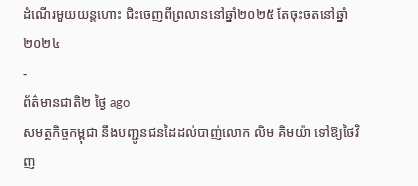ដំណើរមួយយន្តហោះ ជិះចេញពីព្រលាននៅឆ្នាំ២០២៥ តែចុះចតនៅឆ្នាំ២០២៤
-
ព័ត៌មានជាតិ២ ថ្ងៃ ago
សមត្ថកិច្ចកម្ពុជា នឹងបញ្ជូនជនដៃដល់បាញ់លោក លិម គិមយ៉ា ទៅឱ្យថៃវិញ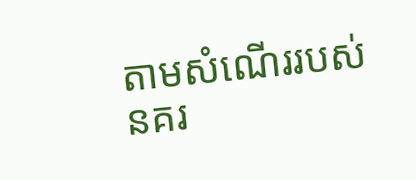តាមសំណើររបស់នគរ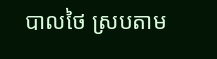បាលថៃ ស្របតាម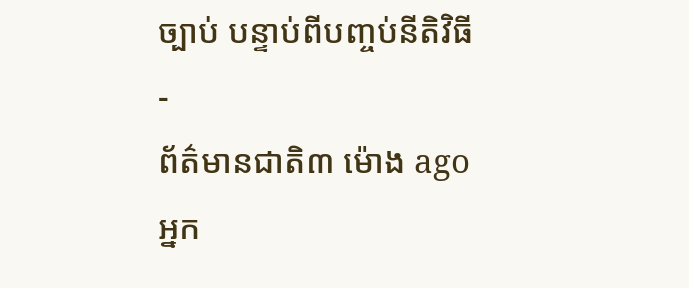ច្បាប់ បន្ទាប់ពីបញ្ចប់នីតិវិធី
-
ព័ត៌មានជាតិ៣ ម៉ោង ago
អ្នក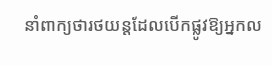នាំពាក្យថារថយន្តដែលបើកផ្លូវឱ្យអ្នកល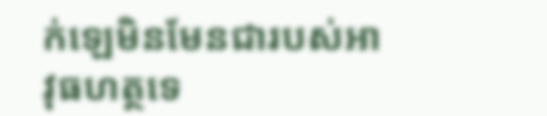ក់ឡេមិនមែនជារបស់អាវុធហត្ថទេ